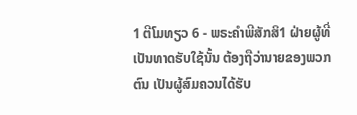1 ຕີໂມທຽວ 6 - ພຣະຄຳພີສັກສິ1 ຝ່າຍຜູ້ທີ່ເປັນທາດຮັບໃຊ້ນັ້ນ ຕ້ອງຖືວ່ານາຍຂອງພວກຕົນ ເປັນຜູ້ສົມຄວນໄດ້ຮັບ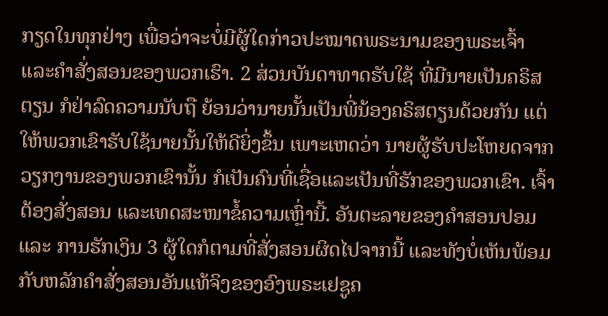ກຽດໃນທຸກຢ່າງ ເພື່ອວ່າຈະບໍ່ມີຜູ້ໃດກ່າວປະໝາດພຣະນາມຂອງພຣະເຈົ້າ ແລະຄຳສັ່ງສອນຂອງພວກເຮົາ. 2 ສ່ວນບັນດາທາດຮັບໃຊ້ ທີ່ມີນາຍເປັນຄຣິສຕຽນ ກໍຢ່າລົດຄວາມນັບຖື ຍ້ອນວ່ານາຍນັ້ນເປັນພີ່ນ້ອງຄຣິສຕຽນດ້ວຍກັນ ແຕ່ໃຫ້ພວກເຂົາຮັບໃຊ້ນາຍນັ້ນໃຫ້ດີຍິ່ງຂຶ້ນ ເພາະເຫດວ່າ ນາຍຜູ້ຮັບປະໂຫຍດຈາກວຽກງານຂອງພວກເຂົານັ້ນ ກໍເປັນຄົນທີ່ເຊື່ອແລະເປັນທີ່ຮັກຂອງພວກເຂົາ. ເຈົ້າຕ້ອງສັ່ງສອນ ແລະເທດສະໜາຂໍ້ຄວາມເຫຼົ່ານີ້. ອັນຕະລາຍຂອງຄຳສອນປອມ ແລະ ການຮັກເງິນ 3 ຜູ້ໃດກໍຕາມທີ່ສັ່ງສອນຜິດໄປຈາກນີ້ ແລະທັງບໍ່ເຫັນພ້ອມກັບຫລັກຄຳສັ່ງສອນອັນແທ້ຈິງຂອງອົງພຣະເຢຊູຄ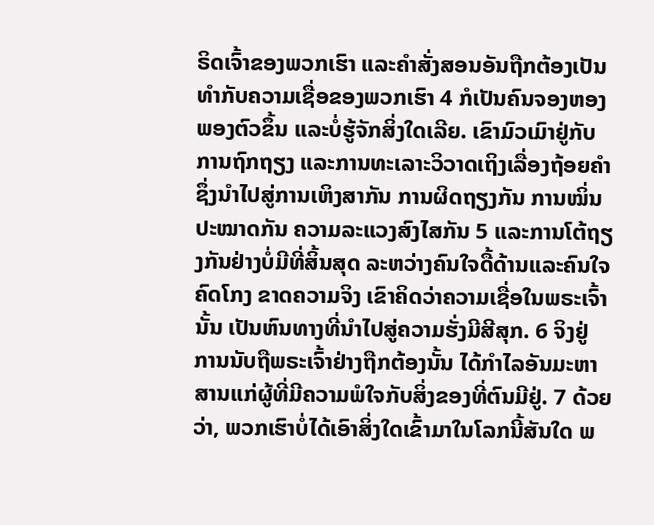ຣິດເຈົ້າຂອງພວກເຮົາ ແລະຄຳສັ່ງສອນອັນຖືກຕ້ອງເປັນທຳກັບຄວາມເຊື່ອຂອງພວກເຮົາ 4 ກໍເປັນຄົນຈອງຫອງພອງຕົວຂຶ້ນ ແລະບໍ່ຮູ້ຈັກສິ່ງໃດເລີຍ. ເຂົາມົວເມົາຢູ່ກັບການຖົກຖຽງ ແລະການທະເລາະວິວາດເຖິງເລື່ອງຖ້ອຍຄຳ ຊຶ່ງນຳໄປສູ່ການເຫິງສາກັນ ການຜິດຖຽງກັນ ການໝິ່ນປະໝາດກັນ ຄວາມລະແວງສົງໄສກັນ 5 ແລະການໂຕ້ຖຽງກັນຢ່າງບໍ່ມີທີ່ສິ້ນສຸດ ລະຫວ່າງຄົນໃຈດື້ດ້ານແລະຄົນໃຈຄົດໂກງ ຂາດຄວາມຈິງ ເຂົາຄິດວ່າຄວາມເຊື່ອໃນພຣະເຈົ້ານັ້ນ ເປັນຫົນທາງທີ່ນຳໄປສູ່ຄວາມຮັ່ງມີສີສຸກ. 6 ຈິງຢູ່ ການນັບຖືພຣະເຈົ້າຢ່າງຖືກຕ້ອງນັ້ນ ໄດ້ກຳໄລອັນມະຫາສານແກ່ຜູ້ທີ່ມີຄວາມພໍໃຈກັບສິ່ງຂອງທີ່ຕົນມີຢູ່. 7 ດ້ວຍວ່າ, ພວກເຮົາບໍ່ໄດ້ເອົາສິ່ງໃດເຂົ້າມາໃນໂລກນີ້ສັນໃດ ພ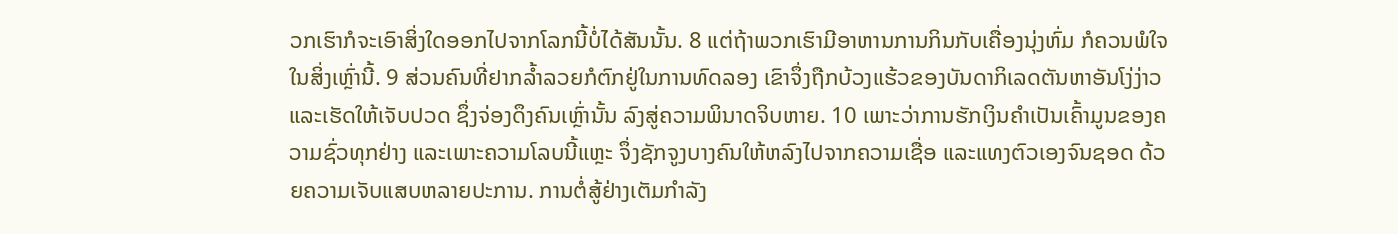ວກເຮົາກໍຈະເອົາສິ່ງໃດອອກໄປຈາກໂລກນີ້ບໍ່ໄດ້ສັນນັ້ນ. 8 ແຕ່ຖ້າພວກເຮົາມີອາຫານການກິນກັບເຄື່ອງນຸ່ງຫົ່ມ ກໍຄວນພໍໃຈໃນສິ່ງເຫຼົ່ານີ້. 9 ສ່ວນຄົນທີ່ຢາກລໍ້າລວຍກໍຕົກຢູ່ໃນການທົດລອງ ເຂົາຈຶ່ງຖືກບ້ວງແຮ້ວຂອງບັນດາກິເລດຕັນຫາອັນໂງ່ງ່າວ ແລະເຮັດໃຫ້ເຈັບປວດ ຊຶ່ງຈ່ອງດຶງຄົນເຫຼົ່ານັ້ນ ລົງສູ່ຄວາມພິນາດຈິບຫາຍ. 10 ເພາະວ່າການຮັກເງິນຄຳເປັນເຄົ້າມູນຂອງຄວາມຊົ່ວທຸກຢ່າງ ແລະເພາະຄວາມໂລບນີ້ແຫຼະ ຈຶ່ງຊັກຈູງບາງຄົນໃຫ້ຫລົງໄປຈາກຄວາມເຊື່ອ ແລະແທງຕົວເອງຈົນຊອດ ດ້ວຍຄວາມເຈັບແສບຫລາຍປະການ. ການຕໍ່ສູ້ຢ່າງເຕັມກຳລັງ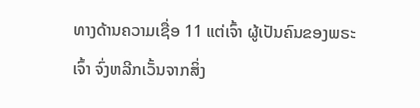ທາງດ້ານຄວາມເຊື່ອ 11 ແຕ່ເຈົ້າ ຜູ້ເປັນຄົນຂອງພຣະເຈົ້າ ຈົ່ງຫລີກເວັ້ນຈາກສິ່ງ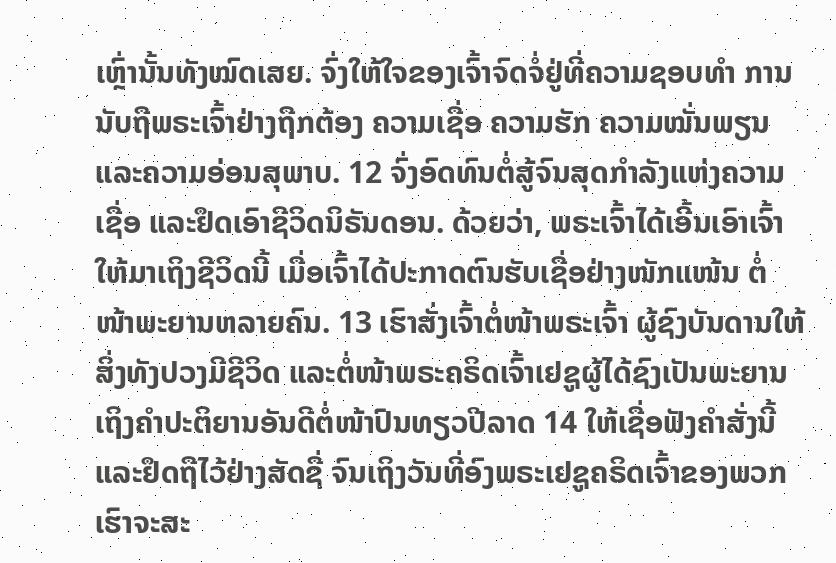ເຫຼົ່ານັ້ນທັງໝົດເສຍ. ຈົ່ງໃຫ້ໃຈຂອງເຈົ້າຈົດຈໍ່ຢູ່ທີ່ຄວາມຊອບທຳ ການນັບຖືພຣະເຈົ້າຢ່າງຖືກຕ້ອງ ຄວາມເຊື່ອ ຄວາມຮັກ ຄວາມໝັ່ນພຽນ ແລະຄວາມອ່ອນສຸພາບ. 12 ຈົ່ງອົດທົນຕໍ່ສູ້ຈົນສຸດກຳລັງແຫ່ງຄວາມເຊື່ອ ແລະຢຶດເອົາຊີວິດນິຣັນດອນ. ດ້ວຍວ່າ, ພຣະເຈົ້າໄດ້ເອີ້ນເອົາເຈົ້າໃຫ້ມາເຖິງຊີວິດນີ້ ເມື່ອເຈົ້າໄດ້ປະກາດຕົນຮັບເຊື່ອຢ່າງໜັກແໜ້ນ ຕໍ່ໜ້າພະຍານຫລາຍຄົນ. 13 ເຮົາສັ່ງເຈົ້າຕໍ່ໜ້າພຣະເຈົ້າ ຜູ້ຊົງບັນດານໃຫ້ສິ່ງທັງປວງມີຊີວິດ ແລະຕໍ່ໜ້າພຣະຄຣິດເຈົ້າເຢຊູຜູ້ໄດ້ຊົງເປັນພະຍານ ເຖິງຄຳປະຕິຍານອັນດີຕໍ່ໜ້າປົນທຽວປີລາດ 14 ໃຫ້ເຊື່ອຟັງຄຳສັ່ງນີ້ ແລະຢຶດຖືໄວ້ຢ່າງສັດຊື່ ຈົນເຖິງວັນທີ່ອົງພຣະເຢຊູຄຣິດເຈົ້າຂອງພວກເຮົາຈະສະ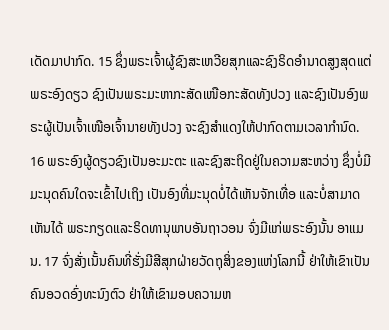ເດັດມາປາກົດ. 15 ຊຶ່ງພຣະເຈົ້າຜູ້ຊົງສະເຫວີຍສຸກແລະຊົງຣິດອຳນາດສູງສຸດແຕ່ພຣະອົງດຽວ ຊົງເປັນພຣະມະຫາກະສັດເໜືອກະສັດທັງປວງ ແລະຊົງເປັນອົງພຣະຜູ້ເປັນເຈົ້າເໜືອເຈົ້ານາຍທັງປວງ ຈະຊົງສຳແດງໃຫ້ປາກົດຕາມເວລາກຳນົດ. 16 ພຣະອົງຜູ້ດຽວຊົງເປັນອະມະຕະ ແລະຊົງສະຖິດຢູ່ໃນຄວາມສະຫວ່າງ ຊຶ່ງບໍ່ມີມະນຸດຄົນໃດຈະເຂົ້າໄປເຖິງ ເປັນອົງທີ່ມະນຸດບໍ່ໄດ້ເຫັນຈັກເທື່ອ ແລະບໍ່ສາມາດເຫັນໄດ້ ພຣະກຽດແລະຣິດທານຸພາບອັນຖາວອນ ຈົ່ງມີແກ່ພຣະອົງນັ້ນ ອາແມນ. 17 ຈົ່ງສັ່ງເນັ້ນຄົນທີ່ຮັ່ງມີສີສຸກຝ່າຍວັດຖຸສິ່ງຂອງແຫ່ງໂລກນີ້ ຢ່າໃຫ້ເຂົາເປັນຄົນອວດອົ່ງທະນົງຕົວ ຢ່າໃຫ້ເຂົາມອບຄວາມຫ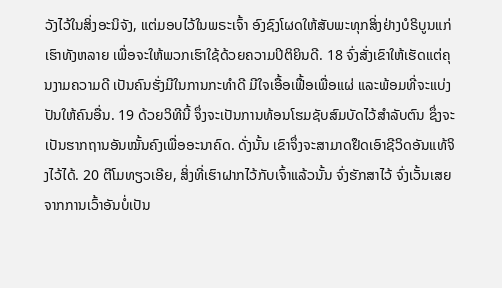ວັງໄວ້ໃນສິ່ງອະນິຈັງ, ແຕ່ມອບໄວ້ໃນພຣະເຈົ້າ ອົງຊົງໂຜດໃຫ້ສັບພະທຸກສິ່ງຢ່າງບໍຣິບູນແກ່ເຮົາທັງຫລາຍ ເພື່ອຈະໃຫ້ພວກເຮົາໃຊ້ດ້ວຍຄວາມປິຕິຍິນດີ. 18 ຈົ່ງສັ່ງເຂົາໃຫ້ເຮັດແຕ່ຄຸນງາມຄວາມດີ ເປັນຄົນຮັ່ງມີໃນການກະທຳດີ ມີໃຈເອື້ອເຟື້ອເພື່ອແຜ່ ແລະພ້ອມທີ່ຈະແບ່ງປັນໃຫ້ຄົນອື່ນ. 19 ດ້ວຍວິທີນີ້ ຈຶ່ງຈະເປັນການທ້ອນໂຮມຊັບສົມບັດໄວ້ສຳລັບຕົນ ຊຶ່ງຈະເປັນຮາກຖານອັນໝັ້ນຄົງເພື່ອອະນາຄົດ. ດັ່ງນັ້ນ ເຂົາຈຶ່ງຈະສາມາດຢຶດເອົາຊີວິດອັນແທ້ຈິງໄວ້ໄດ້. 20 ຕີໂມທຽວເອີຍ, ສິ່ງທີ່ເຮົາຝາກໄວ້ກັບເຈົ້າແລ້ວນັ້ນ ຈົ່ງຮັກສາໄວ້ ຈົ່ງເວັ້ນເສຍຈາກການເວົ້າອັນບໍ່ເປັນ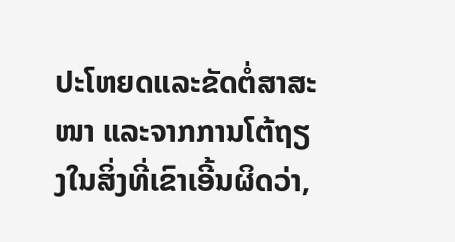ປະໂຫຍດແລະຂັດຕໍ່ສາສະໜາ ແລະຈາກການໂຕ້ຖຽງໃນສິ່ງທີ່ເຂົາເອີ້ນຜິດວ່າ,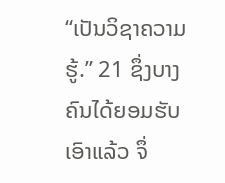“ເປັນວິຊາຄວາມຮູ້.” 21 ຊຶ່ງບາງຄົນໄດ້ຍອມຮັບເອົາແລ້ວ ຈຶ່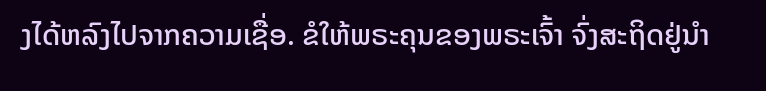ງໄດ້ຫລົງໄປຈາກຄວາມເຊື່ອ. ຂໍໃຫ້ພຣະຄຸນຂອງພຣະເຈົ້າ ຈົ່ງສະຖິດຢູ່ນຳ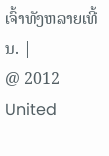ເຈົ້າທັງຫລາຍເທີ້ນ. |
@ 2012 United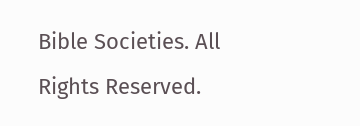Bible Societies. All Rights Reserved.